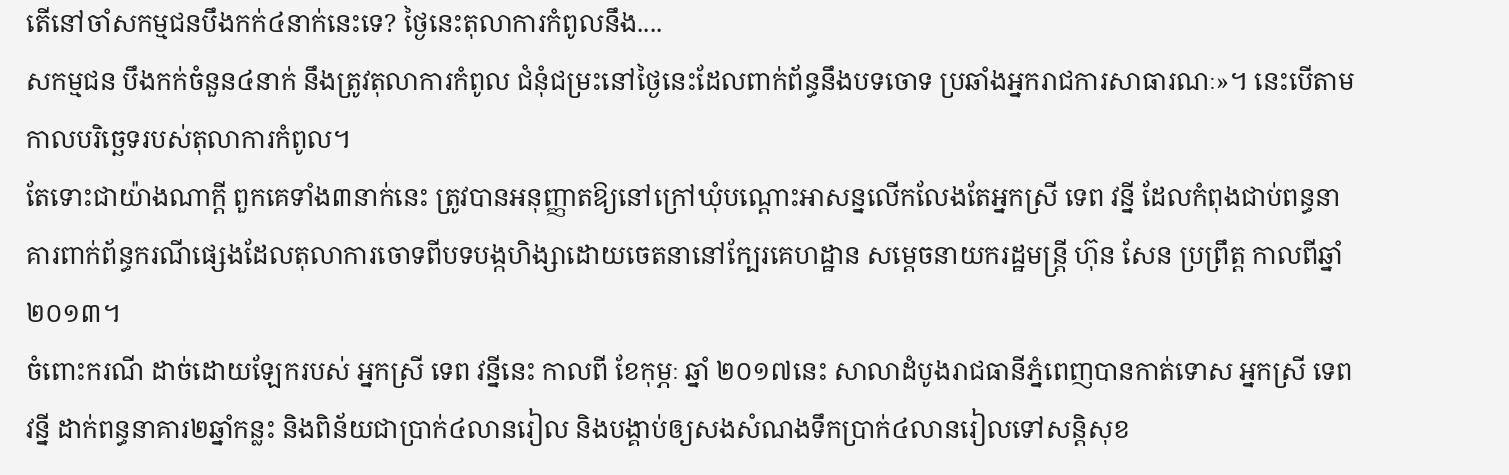តើនៅចាំសកម្មជនបឹងកក់៤នាក់នេះទេ? ថ្ងៃនេះតុលាការកំពូលនឹង....
សកម្មជន បឹងកក់ចំនួន៤នាក់ នឹងត្រូវតុលាការកំពូល ជំនុំជម្រះនៅថ្ងៃនេះដែលពាក់ព័ន្ធនឹងបទចោទ ប្រឆាំងអ្នករាជការសាធារណៈ»។ នេះបើតាមកាលបរិច្ឆេទរបស់តុលាការកំពូល។
តែទោះជាយ៉ាងណាក្ដី ពួកគេទាំង៣នាក់នេះ ត្រូវបានអនុញ្ញាតឱ្យនៅក្រៅឃុំបណ្តោះអាសន្នលើកលែងតែអ្នកស្រី ទេព វន្នី ដែលកំពុងជាប់ពន្ធនាគារពាក់ព័ន្ធករណីផ្សេងដែលតុលាការចោទពីបទបង្កហិង្សាដោយចេតនានៅក្បែរគេហដ្ឋាន សម្តេចនាយករដ្ឋមន្ត្រី ហ៊ុន សែន ប្រព្រឹត្ត កាលពីឆ្នាំ២០១៣។
ចំពោះករណី ដាច់ដោយឡែករបស់ អ្នកស្រី ទេព វន្នីនេះ កាលពី ខែកុម្ភៈ ឆ្នាំ ២០១៧នេះ សាលាដំបូងរាជធានីភ្នំពេញបានកាត់ទោស អ្នកស្រី ទេព វន្នី ដាក់ពន្ធនាគារ២ឆ្នាំកន្លះ និងពិន័យជាប្រាក់៤លានរៀល និងបង្គាប់ឲ្យសងសំណងទឹកប្រាក់៤លានរៀលទៅសន្តិសុខ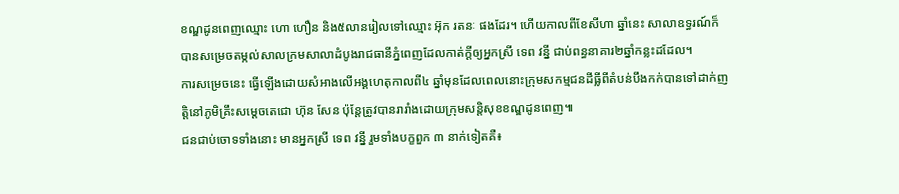ខណ្ឌដូនពេញឈ្មោះ ហោ ហឿន និង៥លានរៀលទៅឈ្មោះ អ៊ុក រតនៈ ផងដែរ។ ហើយកាលពីខែសីហា ឆ្នាំនេះ សាលាឧទ្ធរណ៍ក៏បានសម្រេចតម្កល់សាលក្រមសាលាដំបូងរាជធានីភ្នំពេញដែលកាត់ក្ដីឲ្យអ្នកស្រី ទេព វន្នី ជាប់ពន្ធនាគារ២ឆ្នាំកន្លះដដែល។
ការសម្រេចនេះ ធ្វើឡើងដោយសំអាងលើអង្គហេតុកាលពី៤ ឆ្នាំមុនដែលពេលនោះក្រុមសកម្មជនដីធ្លីពីតំបន់បឹងកក់បានទៅដាក់ញត្តិនៅភូមិគ្រឹះសម្តេចតេជោ ហ៊ុន សែន ប៉ុន្តែត្រូវបានរារាំងដោយក្រុមសន្តិសុខខណ្ឌដូនពេញ៕
ជនជាប់ចោទទាំងនោះ មានអ្នកស្រី ទេព វន្នី រួមទាំងបក្ខពួក ៣ នាក់ទៀតគឺ៖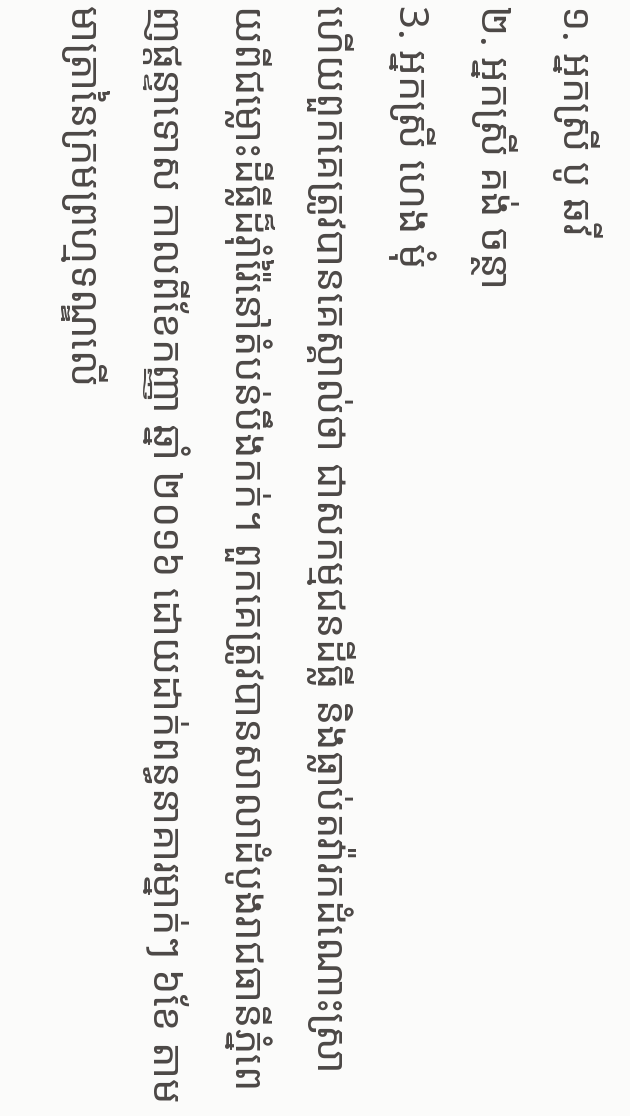១. អ្នកស្រី បូ ឆវី
២. អ្នកស្រី គង់ ចន្ថា
3. អ្នកស្រី ហេង មុំ
ហើយពួកគេត្រូវបានគេស្គាល់ថា ជាសកម្មជនដីធ្លី និងធ្លាប់តវ៉ារកដំណោះស្រាយពីជម្លោះដីធ្លីដ៏រ៉ាំរ៉ៃនៅតំបន់បឹងកក់។ ពួកគេត្រូវបានសាលាដំបូងរាជធានីភ្នំពេញផ្ដន្ទាទោស កាលពីខែកញ្ញា ឆ្នាំ ២០១៦ ដោយដាក់ពន្ធនាគារម្នាក់ៗ ៦ខែ តាមមាត្រានៃក្រមព្រហ្មទណ្ឌលើ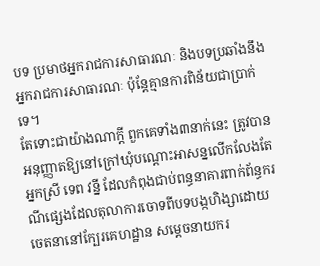បទ ប្រមាថអ្នករាជការសាធារណៈ និងបទប្រឆាំងនឹងអ្នករាជការសាធារណៈ ប៉ុន្តែគ្មានការពិន័យជាប្រាក់ទេ។
តែទោះជាយ៉ាងណាក្ដី ពួកគេទាំង៣នាក់នេះ ត្រូវបានអនុញ្ញាតឱ្យនៅក្រៅឃុំបណ្តោះអាសន្នលើកលែងតែអ្នកស្រី ទេព វន្នី ដែលកំពុងជាប់ពន្ធនាគារពាក់ព័ន្ធករណីផ្សេងដែលតុលាការចោទពីបទបង្កហិង្សាដោយចេតនានៅក្បែរគេហដ្ឋាន សម្តេចនាយករ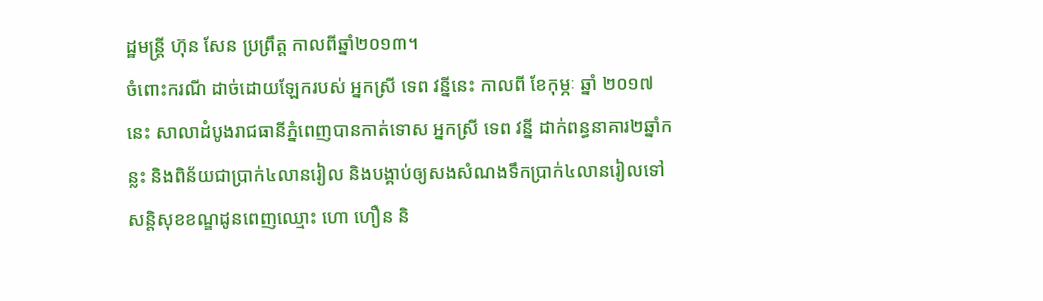ដ្ឋមន្ត្រី ហ៊ុន សែន ប្រព្រឹត្ត កាលពីឆ្នាំ២០១៣។
ចំពោះករណី ដាច់ដោយឡែករបស់ អ្នកស្រី ទេព វន្នីនេះ កាលពី ខែកុម្ភៈ ឆ្នាំ ២០១៧នេះ សាលាដំបូងរាជធានីភ្នំពេញបានកាត់ទោស អ្នកស្រី ទេព វន្នី ដាក់ពន្ធនាគារ២ឆ្នាំកន្លះ និងពិន័យជាប្រាក់៤លានរៀល និងបង្គាប់ឲ្យសងសំណងទឹកប្រាក់៤លានរៀលទៅសន្តិសុខខណ្ឌដូនពេញឈ្មោះ ហោ ហឿន និ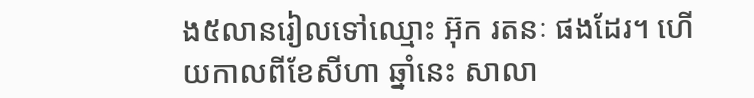ង៥លានរៀលទៅឈ្មោះ អ៊ុក រតនៈ ផងដែរ។ ហើយកាលពីខែសីហា ឆ្នាំនេះ សាលា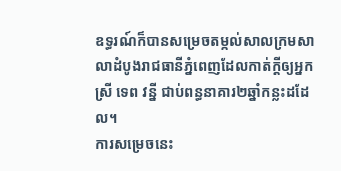ឧទ្ធរណ៍ក៏បានសម្រេចតម្កល់សាលក្រមសាលាដំបូងរាជធានីភ្នំពេញដែលកាត់ក្ដីឲ្យអ្នកស្រី ទេព វន្នី ជាប់ពន្ធនាគារ២ឆ្នាំកន្លះដដែល។
ការសម្រេចនេះ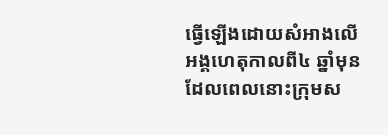ធ្វើឡើងដោយសំអាងលើអង្គហេតុកាលពី៤ ឆ្នាំមុនដែលពេលនោះក្រុមស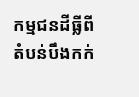កម្មជនដីធ្លីពីតំបន់បឹងកក់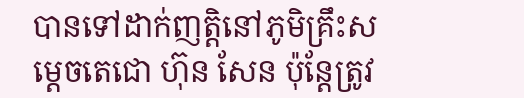បានទៅដាក់ញត្តិនៅភូមិគ្រឹះសម្តេចតេជោ ហ៊ុន សែន ប៉ុន្តែត្រូវ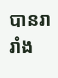បានរារាំង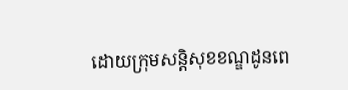ដោយក្រុមសន្តិសុខខណ្ឌដូនពេ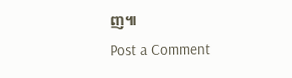ញ៕
Post a Comment